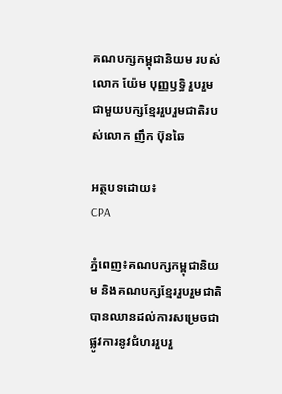គណបក្សកម្ពុជានិយម របស់លោក យ៉ែម បុញ្ញឫទ្ធិ រួបរួមជាមួយបក្សខ្មែររួបរួមជាតិរបស់លោក ញឹក ប៊ុនឆៃ

អត្ថបទដោយ៖
CPA

ភ្នំពេញ៖គណបក្សកម្ពុជានិយម និងគណបក្សខ្មែររួបរួមជាតិ បានឈានដល់ការសម្រេចជាផ្លូវការនូវជំហររួបរួ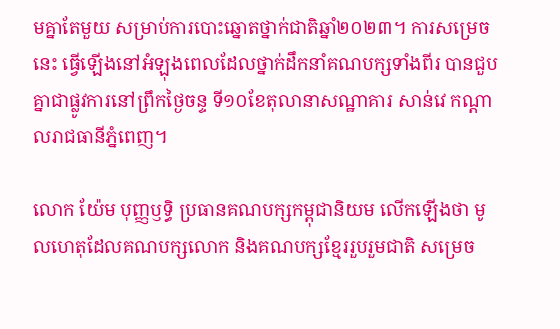មគ្នាតែមួយ សម្រាប់ការបោះឆ្នោតថ្នាក់ជាតិឆ្នាំ២០២៣។ ការសម្រេចនេះ ធ្វើឡើងនៅអំឡុងពេលដែលថ្នាក់ដឹកនាំគណបក្សទាំងពីរ បានជួបគ្នាជាផ្លូវការនៅព្រឹកថ្ងៃចន្ទ ទី១០ខែតុលានាសណ្ឋាគារ សាន់វេ កណ្តាលរាជធានីភ្នំពេញ។

លោក យ៉ែម បុញ្ញឫទ្ធិ ប្រធានគណបក្សកម្ពុជានិយម លើកឡើងថា មូលហេតុដែលគណបក្សលោក និងគណបក្សខ្មែររួបរួមជាតិ សម្រេច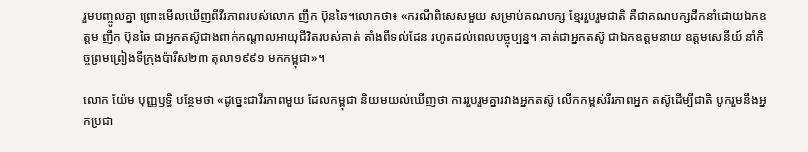រួមបញ្ចូលគ្នា ព្រោះមើលឃើញពីវីរភាពរបស់លោក ញឹក ប៊ុនឆៃ។លោកថា៖ «ករណីពិសេសមួយ សម្រាប់គណបក្ស ខ្មែររួបរួមជាតិ គឺជាគណបក្សដឹកនាំដោយឯកឧត្តម ញឹក ប៊ុនឆៃ ជាអ្នកតស៊ូជាងពាក់កណ្តាលអាយុជីវិតរបស់គាត់ តាំងពីទល់ដែន រហូតដល់ពេលបច្ចុប្បន្ន។ គាត់ជាអ្នកតស៊ូ ជាឯកឧត្តមនាយ ឧត្តមសេនីយ៍ នាំកិច្ចព្រមព្រៀងទីក្រុងប៉ារីស២៣ តុលា១៩៩១ មកកម្ពុជា»។

លោក យ៉ែម បុញ្ញឫទ្ធិ បន្ថែមថា «ដូច្នេះជាវីរភាពមួយ ដែលកម្ពុជា និយមយល់ឃើញថា ការរួបរួមគ្នារវាងអ្នកតស៊ូ លើកកម្ពស់រីរភាពអ្នក តស៊ូដើម្បីជាតិ បូករួមនឹងអ្នកប្រជា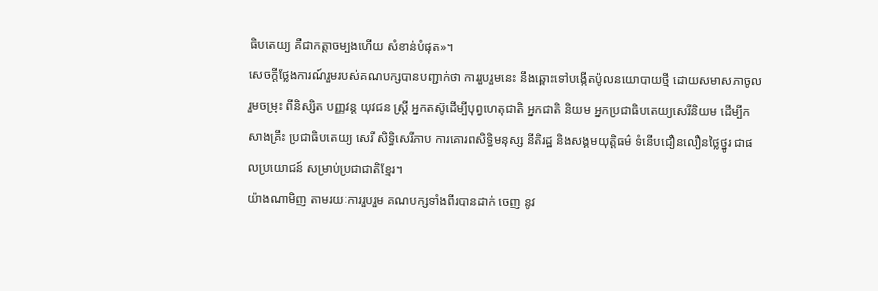ធិបតេយ្យ គឺជាកត្តាចម្បងហើយ សំខាន់បំផុត»។
សេចក្តីថ្លែងការណ៍រួមរបស់គណបក្សបានបញ្ជាក់ថា ការរួបរួមនេះ នឹងឆ្ពោះទៅបង្កើតប៉ូលនយោបាយថ្មី ដោយសមាសភាចូលរួមចម្រុះ ពីនិស្សិត បញ្ញវន្ត យុវជន ស្ត្រី អ្នកតស៊ូដើម្បីបុព្វហេតុជាតិ អ្នកជាតិ និយម អ្នកប្រជាធិបតេយ្យសេរីនិយម ដើម្បីកសាងគ្រឹះ ប្រជាធិបតេយ្យ សេរី សិទ្ធិសេរីភាប ការគោរពសិទ្ធិមនុស្ស នីតិរដ្ឋ និងសង្គមយុត្តិធម៌ ទំនើបជឿនលឿនថ្លៃថ្នូរ ជាផលប្រយោជន៍ សម្រាប់ប្រជាជាតិខ្មែរ។
យ៉ាងណាមិញ តាមរយៈការរួបរួម គណបក្សទាំងពីរបានដាក់ ចេញ នូវ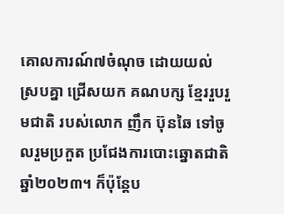គោលការណ៍៧ចំណុច ដោយយល់ស្របគ្នា ជ្រើសយក គណបក្ស ខ្មែររួបរួមជាតិ របស់លោក ញឹក ប៊ុនឆៃ ទៅចូលរួមប្រកួត ប្រជែងការបោះឆ្នោតជាតិឆ្នាំ២០២៣។ ក៏ប៉ុន្តែប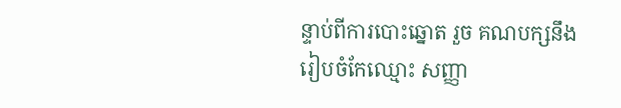ន្ទាប់ពីការបោះឆ្នោត រួច គណបក្សនឹងរៀបចំកែឈ្មោះ សញ្ញា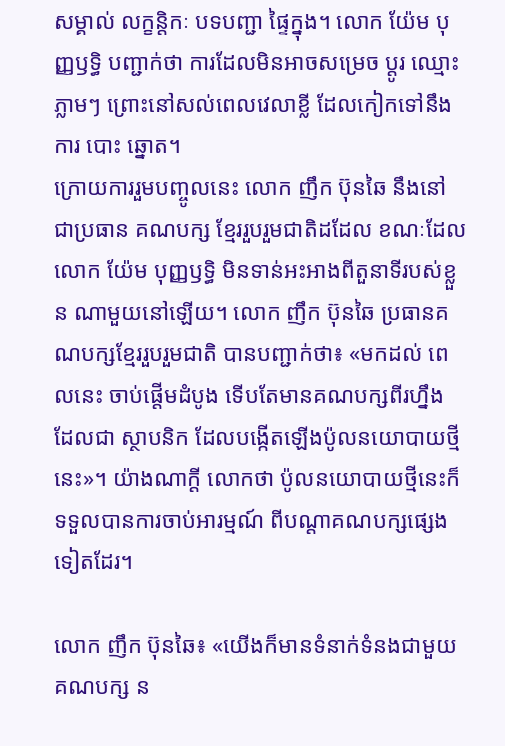សម្គាល់ លក្ខនិ្តកៈ បទបញ្ជា ផ្ទៃក្នុង។ លោក យ៉ែម បុញ្ញឫទ្ធិ បញ្ជាក់ថា ការដែលមិនអាចសម្រេច ប្តូរ ឈ្មោះភ្លាមៗ ព្រោះនៅសល់ពេលវេលាខ្លី ដែលកៀកទៅនឹងការ បោះ ឆ្នោត។
ក្រោយការរួមបញ្ចូលនេះ លោក ញឹក ប៊ុនឆៃ នឹងនៅជាប្រធាន គណបក្ស ខ្មែររួបរួមជាតិដដែល ខណៈដែលលោក យ៉ែម បុញ្ញឫទ្ធិ មិនទាន់អះអាងពីតួនាទីរបស់ខ្លួន ណាមួយនៅឡើយ។ លោក ញឹក ប៊ុនឆៃ ប្រធានគណបក្សខ្មែររួបរួមជាតិ បានបញ្ជាក់ថា៖ «មកដល់ ពេលនេះ ចាប់ផ្តើមដំបូង ទើបតែមានគណបក្សពីរហ្នឹង ដែលជា ស្ថាបនិក ដែលបង្កើតឡើងប៉ូលនយោបាយថ្មីនេះ»។ យ៉ាងណាក្តី លោកថា ប៉ូលនយោបាយថ្មីនេះក៏ទទួលបានការចាប់អារម្មណ៍ ពីបណ្តាគណបក្សផ្សេងទៀតដែរ។

លោក ញឹក ប៊ុនឆៃ៖ «យើងក៏មានទំនាក់ទំនងជាមួយគណបក្ស ន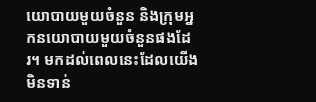យោបាយមួយចំនួន និងក្រុមអ្នកនយោបាយមួយចំនួនផងដែរ។ មកដល់ពេលនេះដែលយើងមិនទាន់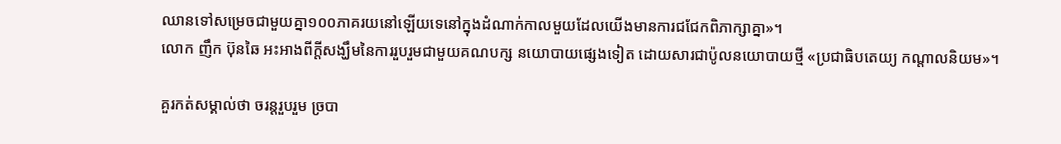ឈានទៅសម្រេចជាមួយគ្នា១០០ភាគរយនៅឡើយទេនៅក្នុងដំណាក់កាលមួយដែលយើងមានការជជែកពិភាក្សាគ្នា»។
លោក ញឹក ប៊ុនឆៃ អះអាងពីក្តីសង្ឃឹមនៃការរួបរួមជាមួយគណបក្ស នយោបាយផ្សេងទៀត ដោយសារជាប៉ូលនយោបាយថ្មី «ប្រជាធិបតេយ្យ កណ្តាលនិយម»។

គួរកត់សម្គាល់ថា ចរន្តរួបរួម ច្របា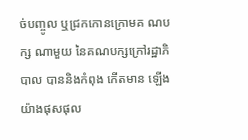ច់បញ្ចូល ឬជ្រកកោនក្រោមគ ណបក្ស ណាមួយ នៃគណបក្សក្រៅរដ្ឋាភិបាល បាននិងកំពុង កើតមាន ឡើងយ៉ាងផុសផុល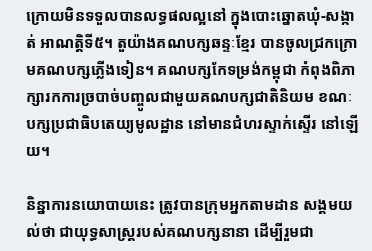ក្រោយមិនទទួលបានលទ្ធផលល្អនៅ ក្នុងបោះឆ្នោតឃុំ-សង្កាត់ អាណត្តិទី៥។ តួយ៉ាងគណបក្សឆន្ទៈខ្មែរ បានចូលជ្រកក្រោមគណបក្សភ្លើងទៀន។ គណបក្សកែទម្រង់កម្ពុជា កំពុងពិភាក្សារកការច្របាច់បញ្ចូលជាមួយគណបក្សជាតិនិយម ខណៈបក្សប្រជាធិបតេយ្យមូលដ្ឋាន នៅមានជំហរស្ទាក់ស្ទើរ នៅឡើយ។

និន្នាការនយោបាយនេះ ត្រូវបានក្រុមអ្នកតាមដាន សង្គមយល់ថា ជាយុទ្ធសាស្ត្ររបស់គណបក្សនានា ដើម្បីរួមជា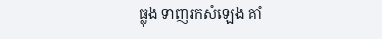ធ្លុង ទាញរកសំឡេង គាំ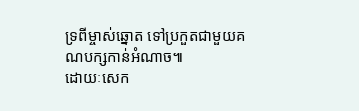ទ្រពីម្ចាស់ឆ្នោត ទៅប្រកួតជាមួយគណបក្សកាន់អំណាច៕
ដោយៈសេក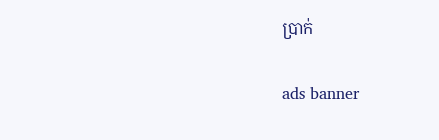ប្រាក់

ads banner